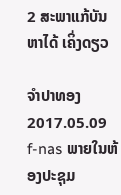2 ສະພາແກ້ບັນຫາໄດ້ ເຄິ່ງດຽວ

ຈໍາປາທອງ
2017.05.09
f-nas ພາຍໃນຫ້ອງປະຊຸມ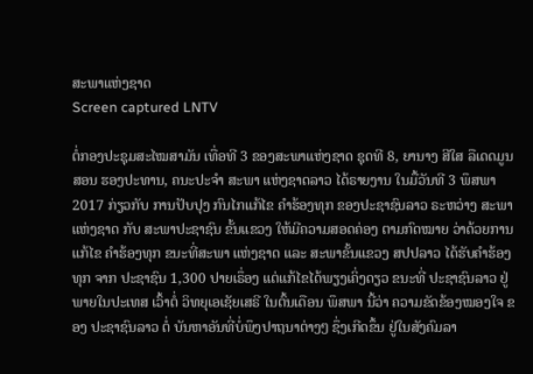ສະພາແຫ່ງຊາດ
Screen captured LNTV

ຕໍ່ກອງປະຊຸມສະໄໝສາມັນ ເທື່ອທີ 3 ຂອງສະພາແຫ່ງຊາດ ຊຸດທີ 8, ຍານາງ ສີໃສ ລືເດດມູນສອນ ຮອງປະທານ, ຄນະປະຈຳ ສະພາ ແຫ່ງຊາດລາວ ໄດ້ຣາຍງານ ໃນມື້ວັນທີ 3 ພຶສພາ 2017 ກ່ຽວກັບ ການປັບປຸງ ກົນໄກແກ້ໄຂ ຄຳຮ້ອງທຸກ ຂອງປະຊາຊົນລາວ ຣະຫວ່າງ ສະພາແຫ່ງຊາດ ກັບ ສະພາປະຊາຊົນ ຂັ້ນແຂວງ ໃຫ້ມີຄວາມສອດຄ່ອງ ຕາມກົດໝາຍ ວ່າດ້ວຍການແກ້ໄຂ ຄຳຮ້ອງທຸກ ຂນະທີ່ສະພາ ແຫ່ງຊາດ ແລະ ສະພາຂັ້ນແຂວງ ສປປລາວ ໄດ້ຮັບຄຳຮ້ອງທຸກ ຈາກ ປະຊາຊົນ 1,300 ປາຍເຣຶ່ອງ ແຕ່ແກ້ໄຂໄດ້ພຽງເຄິ່ງດຽວ ຂນະທີ່ ປະຊາຊົນລາວ ຢູ່ພາຍໃນປະເທສ ເວົ້າຕໍ່ ວິທຍຸເອເຊັຍເສຣີ ໃນຕົ້ນເດືອນ ພຶສພາ ນີ້ວ່າ ຄວາມຂັດຂ້ອງໝອງໃຈ ຂອງ ປະຊາຊົນລາວ ຕໍ່ ບັນຫາອັນທີ່ບໍ່ພຶງປາຖນາຕ່າງໆ ຊຶ່ງເກີດຂຶ້ນ ຢູ່ໃນສັງຄົມລາ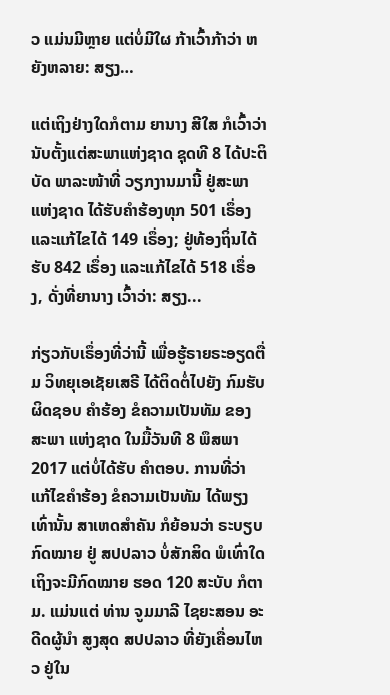ວ ແມ່ນມີຫຼາຍ ແຕ່ບໍ່ມີໃຜ ກ້າເວົ້າກ້າວ່າ ຫຍັງຫລາຍ: ສຽງ…

ແຕ່ເຖິງຢ່າງໃດກໍຕາມ ຍານາງ ສີໃສ ກໍເວົ້າວ່າ ນັບຕັ້ງແຕ່ສະພາແຫ່ງຊາດ ຊຸດທີ 8 ໄດ້ປະຕິບັດ ພາລະໜ້າທີ່ ວຽກງານມານີ້ ຢູ່ສະພາ ແຫ່ງຊາດ ໄດ້ຮັບຄຳຮ້ອງທຸກ 501 ເຣຶ່ອງ ແລະແກ້ໄຂໄດ້ 149 ເຣຶ່ອງ; ຢູ່ທ້ອງຖິ່ນໄດ້ຮັບ 842 ເຣຶ່ອງ ແລະແກ້ໄຂໄດ້ 518 ເຣຶ່ອງ, ດັ່ງທີ່ຍານາງ ເວົ້າວ່າ: ສຽງ...

ກ່ຽວກັບເຣຶ່ອງທີ່ວ່ານີ້ ເພື່ອຮູ້ຣາຍຣະອຽດຕື່ມ ວິທຍຸເອເຊັຍເສຣີ ໄດ້ຕິດຕໍ່ໄປຍັງ ກົມຮັບຜິດຊອບ ຄໍາຮ້ອງ ຂໍຄວາມເປັນທັມ ຂອງສະພາ ແຫ່ງຊາດ ໃນມື້ວັນທີ 8 ພຶສພາ 2017 ແຕ່ບໍ່ໄດ້ຮັບ ຄໍາຕອບ. ການທີ່ວ່າ ແກ້ໄຂຄໍາຮ້ອງ ຂໍຄວາມເປັນທັມ ໄດ້ພຽງເທົ່ານັ້ນ ສາເຫດສຳຄັນ ກໍຍ້ອນວ່າ ຣະບຽບກົດໝາຍ ຢູ່ ສປປລາວ ບໍ່ສັກສິດ ພໍເທົ່າໃດ ເຖິງຈະມີກົດໝາຍ ຮອດ 120 ສະບັບ ກໍຕາມ. ແມ່ນແຕ່ ທ່ານ ຈູມມາລີ ໄຊຍະສອນ ອະດີດຜູ້ນຳ ສູງສຸດ ສປປລາວ ທີ່ຍັງເຄື່ອນໄຫວ ຢູ່ໃນ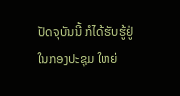ປັດຈຸບັນນີ້ ກໍໄດ້ຮັບຮູ້ຢູ່ ໃນກອງປະຊຸມ ໃຫຍ່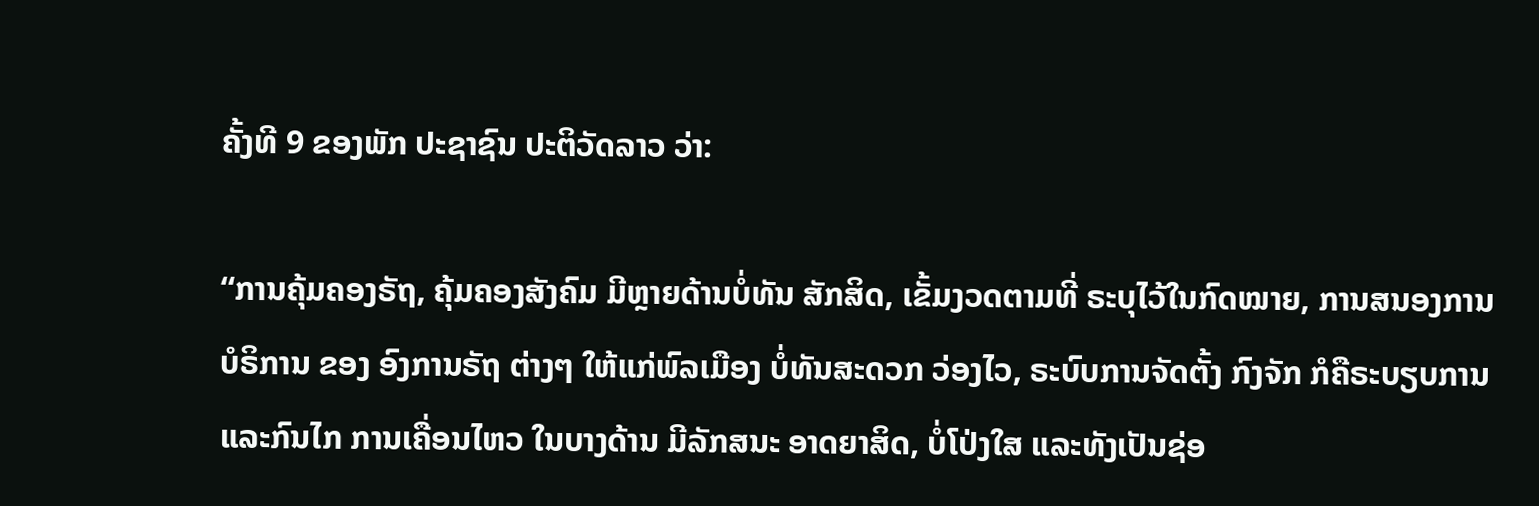ຄັ້ງທີ 9 ຂອງພັກ ປະຊາຊົນ ປະຕິວັດລາວ ວ່າ:

“ການຄຸ້ມຄອງຣັຖ, ຄຸ້ມຄອງສັງຄົມ ມີຫຼາຍດ້ານບໍ່ທັນ ສັກສິດ, ເຂັ້ມງວດຕາມທີ່ ຣະບຸໄວ້ໃນກົດໝາຍ, ການສນອງການ ບໍຣິການ ຂອງ ອົງການຣັຖ ຕ່າງໆ ໃຫ້ແກ່ພົລເມືອງ ບໍ່ທັນສະດວກ ວ່ອງໄວ, ຣະບົບການຈັດຕັ້ງ ກົງຈັກ ກໍຄືຣະບຽບການ ແລະກົນໄກ ການເຄື່ອນໄຫວ ໃນບາງດ້ານ ມີລັກສນະ ອາດຍາສິດ, ບໍ່ໂປ່ງໃສ ແລະທັງເປັນຊ່ອ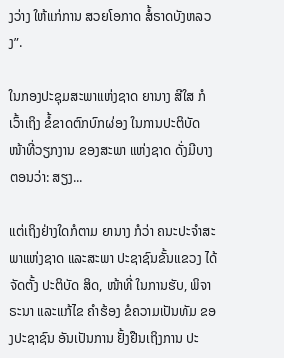ງວ່າງ ໃຫ້ແກ່ການ ສວຍໂອກາດ ສໍ້ຣາດບັງຫລວງ”.

ໃນກອງປະຊຸມສະພາແຫ່ງຊາດ ຍານາງ ສີໃສ ກໍເວົ້າເຖິງ ຂໍ້ຂາດຕົກບົກຜ່ອງ ໃນການປະຕິບັດ ໜ້າທີ່ວຽກງານ ຂອງສະພາ ແຫ່ງຊາດ ດັ່ງມີບາງຕອນວ່າ: ສຽງ...

ແຕ່ເຖິງຢ່າງໃດກໍຕາມ ຍານາງ ກໍວ່າ ຄນະປະຈຳສະພາແຫ່ງຊາດ ແລະສະພາ ປະຊາຊົນຂັ້ນແຂວງ ໄດ້ຈັດຕັ້ງ ປະຕິບັດ ສິດ, ໜ້າທີ່ ໃນການຮັບ, ພິຈາຣະນາ ແລະແກ້ໄຂ ຄຳຮ້ອງ ຂໍຄວາມເປັນທັມ ຂອງປະຊາຊົນ ອັນເປັນການ ຢັ້ງຢືນເຖິງການ ປະ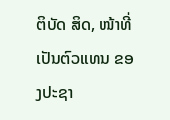ຕິບັດ ສິດ, ໜ້າທີ່ ເປັນຕົວແທນ ຂອງປະຊາ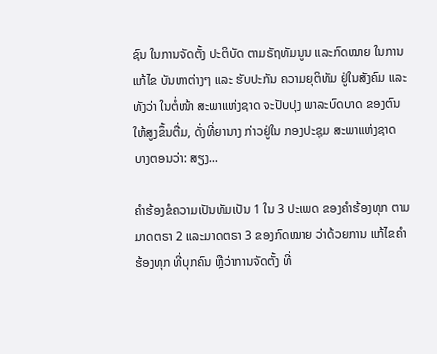ຊົນ ໃນການຈັດຕັ້ງ ປະຕິບັດ ຕາມຣັຖທັມນູນ ແລະກົດໝາຍ ໃນການແກ້ໄຂ ບັນຫາຕ່າງໆ ແລະ ຮັບປະກັນ ຄວາມຍຸຕິທັມ ຢູ່ໃນສັງຄົມ ແລະທັງວ່າ ໃນຕໍ່ໜ້າ ສະພາແຫ່ງຊາດ ຈະປັບປຸງ ພາລະບົດບາດ ຂອງຕົນ ໃຫ້ສູງຂຶ້ນຕື່ມ, ດັ່ງທີ່ຍານາງ ກ່າວຢູ່ໃນ ກອງປະຊຸມ ສະພາແຫ່ງຊາດ ບາງຕອນວ່າ: ສຽງ...

ຄໍາຮ້ອງຂໍຄວາມເປັນທັມເປັນ 1 ໃນ 3 ປະເພດ ຂອງຄໍາຮ້ອງທຸກ ຕາມມາດຕຣາ 2 ແລະມາດຕຣາ 3 ຂອງກົດໝາຍ ວ່າດ້ວຍການ ແກ້ໄຂຄໍາຮ້ອງທຸກ ທີ່ບຸກຄົນ ຫຼືວ່າການຈັດຕັ້ງ ທີ່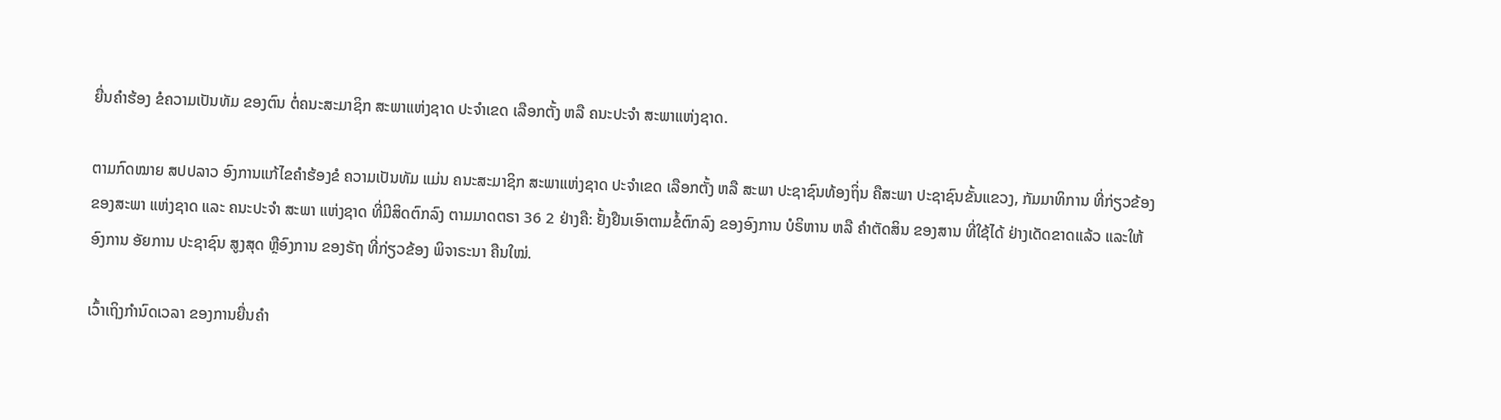ຍື່ນຄໍາຮ້ອງ ຂໍຄວາມເປັນທັມ ຂອງຕົນ ຕໍ່ຄນະສະມາຊິກ ສະພາແຫ່ງຊາດ ປະຈໍາເຂດ ເລືອກຕັ້ງ ຫລື ຄນະປະຈໍາ ສະພາແຫ່ງຊາດ.

ຕາມກົດໝາຍ ສປປລາວ ອົງການແກ້ໄຂຄໍາຮ້ອງຂໍ ຄວາມເປັນທັມ ແມ່ນ ຄນະສະມາຊິກ ສະພາແຫ່ງຊາດ ປະຈໍາເຂດ ເລືອກຕັ້ງ ຫລື ສະພາ ປະຊາຊົນທ້ອງຖິ່ນ ຄືສະພາ ປະຊາຊົນຂັ້ນແຂວງ, ກັມມາທິການ ທີ່ກ່ຽວຂ້ອງ ຂອງສະພາ ແຫ່ງຊາດ ແລະ ຄນະປະຈໍາ ສະພາ ແຫ່ງຊາດ ທີ່ມີສິດຕົກລົງ ຕາມມາດຕຣາ 36 2 ຢ່າງຄື: ຢັ້ງຢືນເອົາຕາມຂໍ້ຕົກລົງ ຂອງອົງການ ບໍຣິຫານ ຫລື ຄໍາຕັດສິນ ຂອງສານ ທີ່ໃຊ້ໄດ້ ຢ່າງເດັດຂາດແລ້ວ ແລະໃຫ້ອົງການ ອັຍການ ປະຊາຊົນ ສູງສຸດ ຫຼືອົງການ ຂອງຣັຖ ທີ່ກ່ຽວຂ້ອງ ພິຈາຣະນາ ຄືນໃໝ່.

ເວົ້າເຖິງກໍານົດເວລາ ຂອງການຍື່ນຄໍາ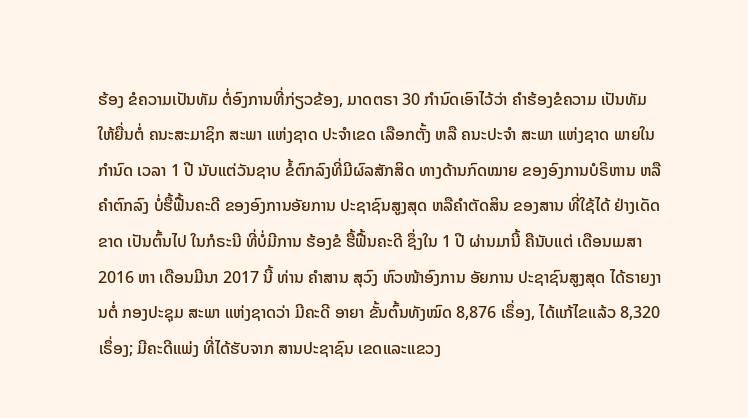ຮ້ອງ ຂໍຄວາມເປັນທັມ ຕໍ່ອົງການທີ່ກ່ຽວຂ້ອງ, ມາດຕຣາ 30 ກໍານົດເອົາໄວ້ວ່າ ຄໍາຮ້ອງຂໍຄວາມ ເປັນທັມ ໃຫ້ຍື່ນຕໍ່ ຄນະສະມາຊິກ ສະພາ ແຫ່ງຊາດ ປະຈໍາເຂດ ເລືອກຕັ້ງ ຫລື ຄນະປະຈໍາ ສະພາ ແຫ່ງຊາດ ພາຍໃນກໍານົດ ເວລາ 1 ປີ ນັບແຕ່ວັນຊາບ ຂໍ້ຕົກລົງທີ່ມີຜົລສັກສິດ ທາງດ້ານກົດໝາຍ ຂອງອົງການບໍຣິຫານ ຫລືຄໍາຕົກລົງ ບໍ່ຮື້ຟື້ນຄະດີ ຂອງອົງການອັຍການ ປະຊາຊົນສູງສຸດ ຫລືຄໍາຕັດສິນ ຂອງສານ ທີ່ໃຊ້ໄດ້ ຢ່າງເດັດຂາດ ເປັນຕົ້ນໄປ ໃນກໍຣະນີ ທີ່ບໍ່ມີການ ຮ້ອງຂໍ ຮື້ຟື້ນຄະດີ ຊຶ່ງໃນ 1 ປີ ຜ່ານມານີ້ ຄືນັບແຕ່ ເດືອນເມສາ 2016 ຫາ ເດືອນມີນາ 2017 ນີ້ ທ່ານ ຄຳສານ ສຸວົງ ຫົວໜ້າອົງການ ອັຍການ ປະຊາຊົນສູງສຸດ ໄດ້ຣາຍງານຕໍ່ ກອງປະຊຸມ ສະພາ ແຫ່ງຊາດວ່າ ມີຄະດີ ອາຍາ ຂັ້ນຕົ້ນທັງໝົດ 8,876 ເຣຶ່ອງ, ໄດ້ແກ້ໄຂແລ້ວ 8,320 ເຣຶ່ອງ; ມີຄະດີແພ່ງ ທີ່ໄດ້ຮັບຈາກ ສານປະຊາຊົນ ເຂດແລະແຂວງ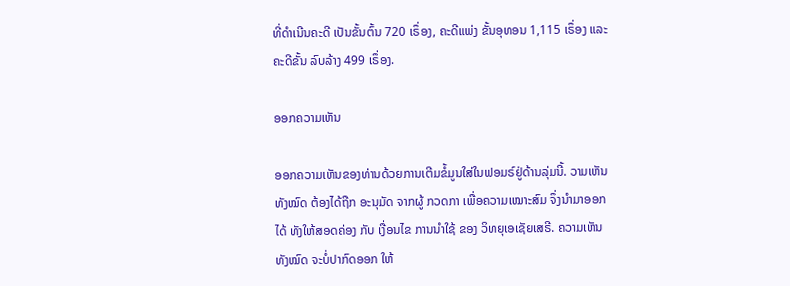ທີ່ດຳເນີນຄະດີ ເປັນຂັ້ນຕົ້ນ 720 ເຣຶ່ອງ, ຄະດີແພ່ງ ຂັ້ນອຸທອນ 1,115 ເຣຶ່ອງ ແລະ ຄະດີຂັ້ນ ລົບລ້າງ 499 ເຣຶ່ອງ.

ອອກຄວາມເຫັນ

ອອກຄວາມເຫັນຂອງທ່ານດ້ວຍການເຕີມຂໍ້ມູນໃສ່ໃນຟອມຣ໌ຢູ່ດ້ານລຸ່ມນີ້. ວາມເຫັນທັງໝົດ ຕ້ອງໄດ້ຖືກ ອະນຸມັດ ຈາກຜູ້ ກວດກາ ເພື່ອຄວາມເໝາະສົມ ຈຶ່ງນໍາມາອອກໄດ້ ທັງໃຫ້ສອດຄ່ອງ ກັບ ເງື່ອນໄຂ ການນຳໃຊ້ ຂອງ ວິທຍຸເອເຊັຍເສຣີ. ຄວາມເຫັນທັງໝົດ ຈະບໍ່ປາກົດອອກ ໃຫ້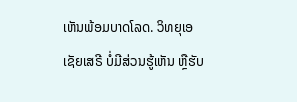ເຫັນພ້ອມບາດໂລດ. ວິທຍຸເອເຊັຍເສຣີ ບໍ່ມີສ່ວນຮູ້ເຫັນ ຫຼືຮັບ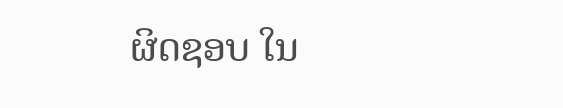ຜິດຊອບ ໃນ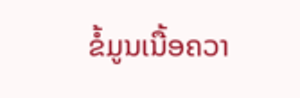ຂໍ້ມູນເນື້ອຄວາ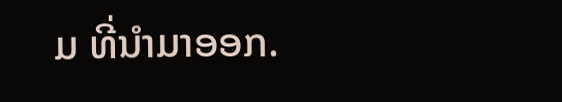ມ ທີ່ນໍາມາອອກ.